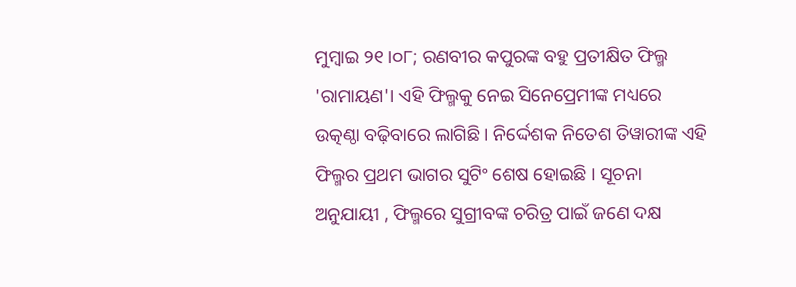ମୁମ୍ଵାଇ ୨୧।୦୮; ରଣବୀର କପୁରଙ୍କ ବହୁ ପ୍ରତୀକ୍ଷିତ ଫିଲ୍ମ 'ରାମାୟଣ'। ଏହି ଫିଲ୍ମକୁ ନେଇ ସିନେପ୍ରେମୀଙ୍କ ମଧ୍ୟରେ ଉତ୍କଣ୍ଠା ବଢ଼ିବାରେ ଲାଗିଛି । ନିର୍ଦ୍ଦେଶକ ନିତେଶ ତିୱାରୀଙ୍କ ଏହି ଫିଲ୍ମର ପ୍ରଥମ ଭାଗର ସୁଟିଂ ଶେଷ ହୋଇଛି । ସୂଚନା ଅନୁଯାୟୀ , ଫିଲ୍ମରେ ସୁଗ୍ରୀବଙ୍କ ଚରିତ୍ର ପାଇଁ ଜଣେ ଦକ୍ଷ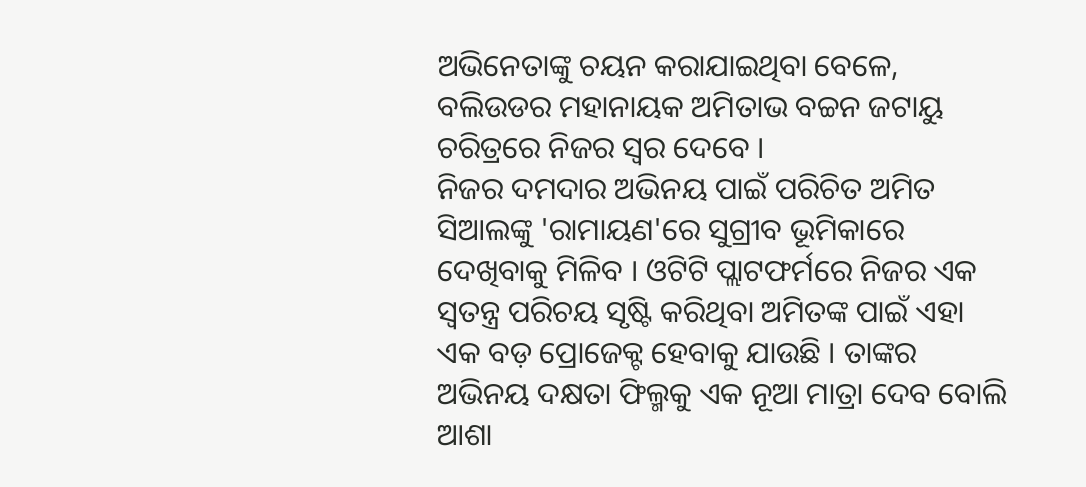ଅଭିନେତାଙ୍କୁ ଚୟନ କରାଯାଇଥିବା ବେଳେ, ବଲିଉଡର ମହାନାୟକ ଅମିତାଭ ବଚ୍ଚନ ଜଟାୟୁ ଚରିତ୍ରରେ ନିଜର ସ୍ୱର ଦେବେ ।
ନିଜର ଦମଦାର ଅଭିନୟ ପାଇଁ ପରିଚିତ ଅମିତ ସିଆଲଙ୍କୁ 'ରାମାୟଣ'ରେ ସୁଗ୍ରୀବ ଭୂମିକାରେ ଦେଖିବାକୁ ମିଳିବ । ଓଟିଟି ପ୍ଲାଟଫର୍ମରେ ନିଜର ଏକ ସ୍ୱତନ୍ତ୍ର ପରିଚୟ ସୃଷ୍ଟି କରିଥିବା ଅମିତଙ୍କ ପାଇଁ ଏହା ଏକ ବଡ଼ ପ୍ରୋଜେକ୍ଟ ହେବାକୁ ଯାଉଛି । ତାଙ୍କର ଅଭିନୟ ଦକ୍ଷତା ଫିଲ୍ମକୁ ଏକ ନୂଆ ମାତ୍ରା ଦେବ ବୋଲି ଆଶା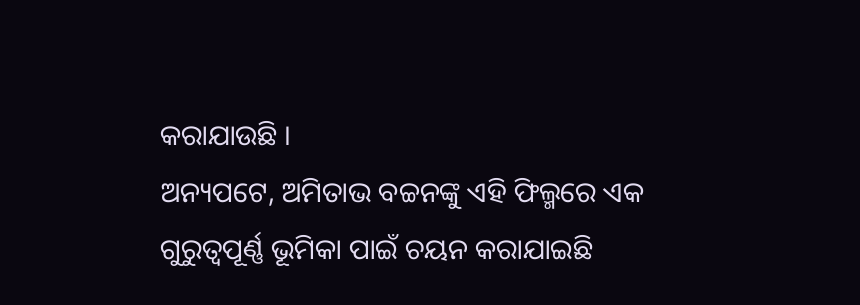କରାଯାଉଛି ।
ଅନ୍ୟପଟେ, ଅମିତାଭ ବଚ୍ଚନଙ୍କୁ ଏହି ଫିଲ୍ମରେ ଏକ ଗୁରୁତ୍ୱପୂର୍ଣ୍ଣ ଭୂମିକା ପାଇଁ ଚୟନ କରାଯାଇଛି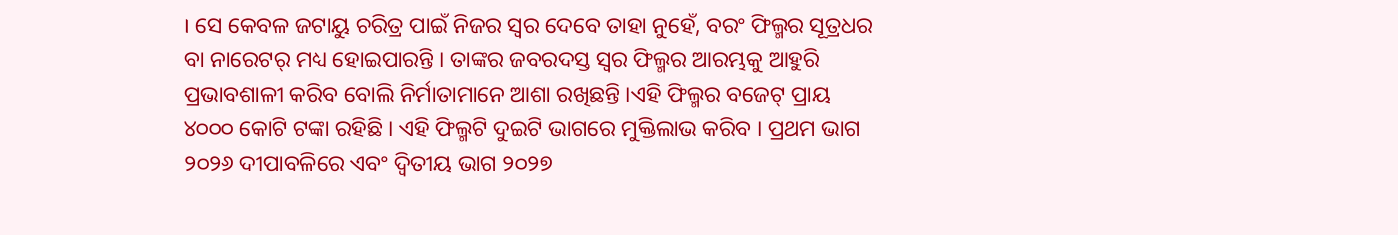। ସେ କେବଳ ଜଟାୟୁ ଚରିତ୍ର ପାଇଁ ନିଜର ସ୍ୱର ଦେବେ ତାହା ନୁହେଁ, ବରଂ ଫିଲ୍ମର ସୂତ୍ରଧର ବା ନାରେଟର୍ ମଧ୍ୟ ହୋଇପାରନ୍ତି । ତାଙ୍କର ଜବରଦସ୍ତ ସ୍ୱର ଫିଲ୍ମର ଆରମ୍ଭକୁ ଆହୁରି ପ୍ରଭାବଶାଳୀ କରିବ ବୋଲି ନିର୍ମାତାମାନେ ଆଶା ରଖିଛନ୍ତି ।ଏହି ଫିଲ୍ମର ବଜେଟ୍ ପ୍ରାୟ ୪୦୦୦ କୋଟି ଟଙ୍କା ରହିଛି । ଏହି ଫିଲ୍ମଟି ଦୁଇଟି ଭାଗରେ ମୁକ୍ତିଲାଭ କରିବ । ପ୍ରଥମ ଭାଗ ୨୦୨୬ ଦୀପାବଳିରେ ଏବଂ ଦ୍ୱିତୀୟ ଭାଗ ୨୦୨୭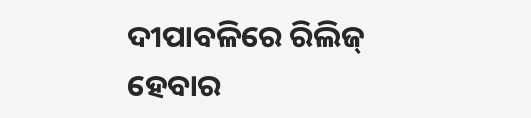ଦୀପାବଳିରେ ରିଲିଜ୍ ହେବାର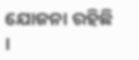ଯୋଜନା ରହିଛି ।